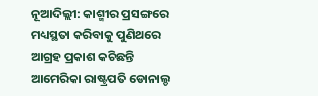ନୂଆଦିଲ୍ଲୀ: କାଶ୍ମୀର ପ୍ରସଙ୍ଗରେ ମଧ୍ୟସ୍ଥତା କରିବାକୁ ପୁଣିଥରେ ଆଗ୍ରହ ପ୍ରକାଶ କଚିଛନ୍ତି ଆମେରିକା ରାଷ୍ଟ୍ରପତି ଡୋନାଲ୍ଡ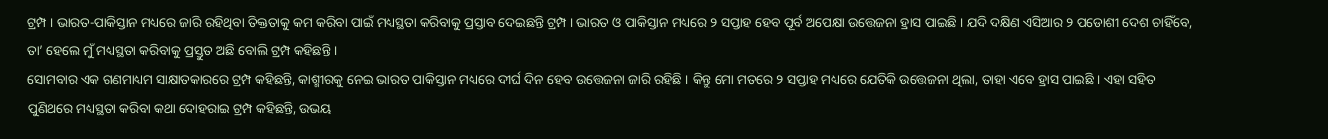ଟ୍ରମ୍ପ । ଭାରତ-ପାକିସ୍ତାନ ମଧ୍ୟରେ ଜାରି ରହିଥିବା ତିକ୍ତତାକୁ କମ କରିବା ପାଇଁ ମଧ୍ୟସ୍ଥତା କରିବାକୁ ପ୍ରସ୍ତାବ ଦେଇଛନ୍ତି ଟ୍ରମ୍ପ । ଭାରତ ଓ ପାକିସ୍ତାନ ମଧ୍ୟରେ ୨ ସପ୍ତାହ ହେବ ପୂର୍ବ ଅପେକ୍ଷା ଉତ୍ତେଜନା ହ୍ରାସ ପାଇଛି । ଯଦି ଦକ୍ଷିଣ ଏସିଆର ୨ ପଡୋଶୀ ଦେଶ ଚାହିଁବେ, ତା’ ହେଲେ ମୁଁ ମଧ୍ୟସ୍ଥତା କରିବାକୁ ପ୍ରସ୍ତୁତ ଅଛି ବୋଲି ଟ୍ରମ୍ପ କହିଛନ୍ତି ।
ସୋମବାର ଏକ ଗଣମାଧ୍ୟମ ସାକ୍ଷାତକାରରେ ଟ୍ରମ୍ପ କହିଛନ୍ତି, କାଶ୍ମୀରକୁ ନେଇ ଭାରତ ପାକିସ୍ତାନ ମଧ୍ୟରେ ଦୀର୍ଘ ଦିନ ହେବ ଉତ୍ତେଜନା ଜାରି ରହିଛି । କିନ୍ତୁ ମୋ ମତରେ ୨ ସପ୍ତାହ ମଧ୍ୟରେ ଯେତିକି ଉତ୍ତେଜନା ଥିଲା, ତାହା ଏବେ ହ୍ରାସ ପାଇଛି । ଏହା ସହିତ ପୁଣିଥରେ ମଧ୍ୟସ୍ଥତା କରିବା କଥା ଦୋହରାଇ ଟ୍ରମ୍ପ କହିଛନ୍ତି, ଉଭୟ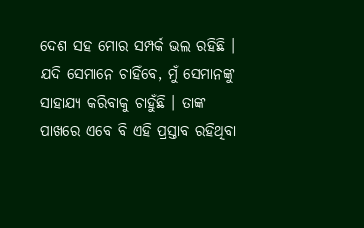ଦେଶ ସହ ମୋର ସମ୍ପର୍କ ଭଲ ରହିଛି । ଯଦି ସେମାନେ ଚାହିଁବେ, ମୁଁ ସେମାନଙ୍କୁ ସାହାଯ୍ୟ କରିବାକୁ ଚାହୁଁଛି । ତାଙ୍କ ପାଖରେ ଏବେ ବି ଏହି ପ୍ରସ୍ତାବ ରହିଥିବା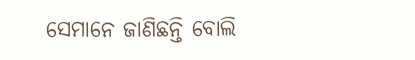ସେମାନେ ଜାଣିଛନ୍ତି ବୋଲି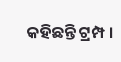କହିଛନ୍ତି ଟ୍ରମ୍ପ ।